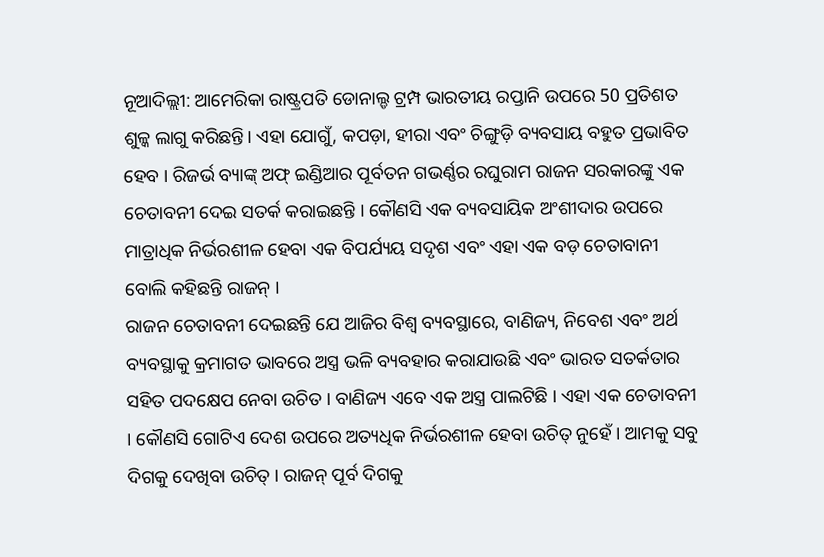ନୂଆଦିଲ୍ଲୀ: ଆମେରିକା ରାଷ୍ଟ୍ରପତି ଡୋନାଲ୍ଡ ଟ୍ରମ୍ପ ଭାରତୀୟ ରପ୍ତାନି ଉପରେ 50 ପ୍ରତିଶତ ଶୁଳ୍କ ଲାଗୁ କରିଛନ୍ତି। ଏହା ଯୋଗୁଁ, କପଡ଼ା, ହୀରା ଏବଂ ଚିଙ୍ଗୁଡ଼ି ବ୍ୟବସାୟ ବହୁତ ପ୍ରଭାବିତ ହେବ । ରିଜର୍ଭ ବ୍ୟାଙ୍କ୍ ଅଫ୍ ଇଣ୍ଡିଆର ପୂର୍ବତନ ଗଭର୍ଣ୍ଣର ରଘୁରାମ ରାଜନ ସରକାରଙ୍କୁ ଏକ ଚେତାବନୀ ଦେଇ ସତର୍କ କରାଇଛନ୍ତି । କୌଣସି ଏକ ବ୍ୟବସାୟିକ ଅଂଶୀଦାର ଉପରେ ମାତ୍ରାଧିକ ନିର୍ଭରଶୀଳ ହେବା ଏକ ବିପର୍ଯ୍ୟୟ ସଦୃଶ ଏବଂ ଏହା ଏକ ବଡ଼ ଚେତାବାନୀ ବୋଲି କହିଛନ୍ତି ରାଜନ୍ ।
ରାଜନ ଚେତାବନୀ ଦେଇଛନ୍ତି ଯେ ଆଜିର ବିଶ୍ୱ ବ୍ୟବସ୍ଥାରେ, ବାଣିଜ୍ୟ, ନିବେଶ ଏବଂ ଅର୍ଥ ବ୍ୟବସ୍ଥାକୁ କ୍ରମାଗତ ଭାବରେ ଅସ୍ତ୍ର ଭଳି ବ୍ୟବହାର କରାଯାଉଛି ଏବଂ ଭାରତ ସତର୍କତାର ସହିତ ପଦକ୍ଷେପ ନେବା ଉଚିତ । ବାଣିଜ୍ୟ ଏବେ ଏକ ଅସ୍ତ୍ର ପାଲଟିଛି । ଏହା ଏକ ଚେତାବନୀ । କୌଣସି ଗୋଟିଏ ଦେଶ ଉପରେ ଅତ୍ୟଧିକ ନିର୍ଭରଶୀଳ ହେବା ଉଚିତ୍ ନୁହେଁ । ଆମକୁ ସବୁ ଦିଗକୁ ଦେଖିବା ଉଚିତ୍ । ରାଜନ୍ ପୂର୍ବ ଦିଗକୁ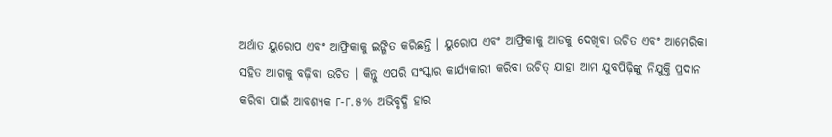ଅର୍ଥାତ ୟୁରୋପ ଏବଂ ଆଫ୍ରିକାକୁ ଇଙ୍ଗିତ କରିଛନ୍ତି । ୟୁରୋପ ଏବଂ ଆଫ୍ରିକାକୁ ଆଡକୁ ଦେଖିବା ଉଚିତ ଏବଂ ଆମେରିକା ସହିତ ଆଗକୁ ବଢ଼ିବା ଉଚିତ । କିନ୍ତୁ ଏପରି ସଂସ୍କାର କାର୍ଯ୍ୟକାରୀ କରିବା ଉଚିତ୍ ଯାହା ଆମ ଯୁବପିଢ଼ିଙ୍କୁ ନିଯୁକ୍ତି ପ୍ରଦାନ କରିବା ପାଇଁ ଆବଶ୍ୟକ ୮-୮.୫% ଅଭିବୃଦ୍ଧି ହାର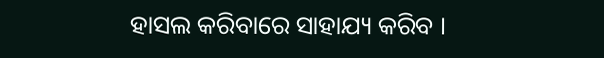ହାସଲ କରିବାରେ ସାହାଯ୍ୟ କରିବ ।